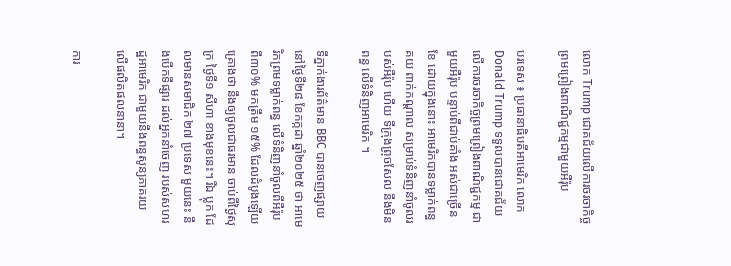លោក Trump ជោគជ័យលើការចរចាកិច្ចព្រមព្រៀងពាណិជ្ជកម្មជាមួយអឺរ៉ុប

បរទេស ៖ ប្រធានាធិបតីអាមេរិក លោក Donald Trump ទទួលបានជោគជ័យ លើការចរចាកិច្ចព្រមព្រៀងពាណិជ្ជកម្ម ជាមួយអឺរ៉ុប បន្ទាប់ពីជាប់គាំង អស់ជាច្រើនខែ ដោយក្នុងនោះ អាមេរិកបានទម្លាក់ពន្ធគយ ពាក់កណ្តាល សម្រាប់ទំនិញនាំចូលរបស់អឺរ៉ុប ហើយ ទីក្រុងព្រុចសែល នឹងមិនពន្ធ លើទំនិញអាមេរិក ។

ទីភ្នាក់ងារព័ត៌មាន BBC បានចេញផ្សាយ នៅថ្ងៃទី២៨ ខែកក្កដា ឆ្នាំ២០២៥ ថា អាមេរិកព្រមទម្លាក់ពន្ធ លើទំនិញនាំចូលពីអឺរ៉ុប ពី៣០% មកត្រឹម ១៥% ដែលដំបូងឡើយ គ្រោងថា នឹងឲ្យចូលជាធរមាន ចាប់ពីថ្ងៃសុក្រ ថ្ងៃទី១ សីហា ខាងមុខនេះ។ រីឯ ប្លុក ដែលមានសមាជិក ២៧ ប្រទេស មួយនេះ នឹងបើកទីផ្សារ ដល់អ្នកនាំចេញ របស់សហរដ្ឋអាមេរិក ជាមួយនឹងពន្ធសូន្យភាគរយ លើផលិតផលនានា។

ការ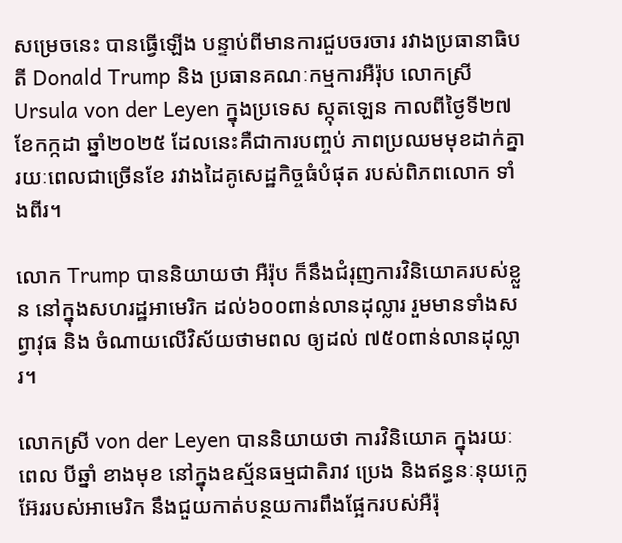សម្រេចនេះ បានធ្វើឡើង បន្ទាប់ពីមានការជួបចរចារ រវាងប្រធានាធិបតី Donald Trump និង ប្រធានគណៈកម្មការអឺរ៉ុប លោកស្រី Ursula von der Leyen ក្នុងប្រទេស ស្កុតឡេន កាលពីថ្ងៃទី២៧ ខែកក្កដា ឆ្នាំ២០២៥ ដែលនេះគឺជាការបញ្ចប់ ភាពប្រឈមមុខដាក់គ្នា រយៈពេលជាច្រើនខែ រវាងដៃគូសេដ្ឋកិច្ចធំបំផុត របស់ពិភពលោក ទាំងពីរ។

លោក Trump បាននិយាយថា អឺរ៉ុប ក៏នឹងជំរុញការវិនិយោគរបស់ខ្លួន នៅក្នុងសហរដ្ឋអាមេរិក ដល់៦០០ពាន់លានដុល្លារ រួមមានទាំងសព្វាវុធ និង ចំណាយលើវិស័យថាមពល ឲ្យដល់ ៧៥០ពាន់លានដុល្លារ។

លោកស្រី von der Leyen បាននិយាយថា ការវិនិយោគ ក្នុងរយៈពេល បីឆ្នាំ ខាងមុខ នៅក្នុងឧស្ម័នធម្មជាតិរាវ ប្រេង និងឥន្ធនៈនុយក្លេអ៊ែររបស់អាមេរិក នឹងជួយកាត់បន្ថយការពឹងផ្អែករបស់អឺរ៉ុ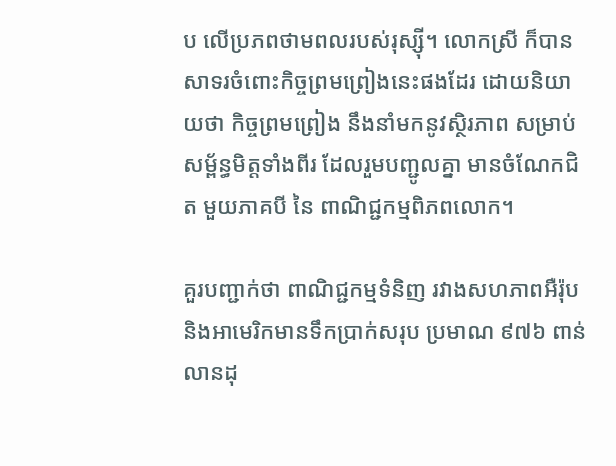ប លើប្រភពថាមពលរបស់រុស្ស៊ី។ លោកស្រី ក៏បានសាទរចំពោះកិច្ចព្រមព្រៀងនេះផងដែរ ដោយនិយាយថា កិច្ចព្រមព្រៀង នឹងនាំមកនូវស្ថិរភាព សម្រាប់សម្ព័ន្ធមិត្តទាំងពីរ ដែលរួមបញ្ជូលគ្នា មានចំណែកជិត មួយភាគបី នៃ ពាណិជ្ជកម្មពិភពលោក។

គួរបញ្ជាក់ថា ពាណិជ្ជកម្មទំនិញ រវាងសហភាពអឺរ៉ុប និងអាមេរិកមានទឹកប្រាក់សរុប ប្រមាណ ៩៧៦ ពាន់លានដុ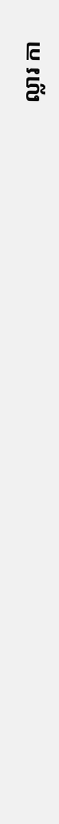ល្លារ កា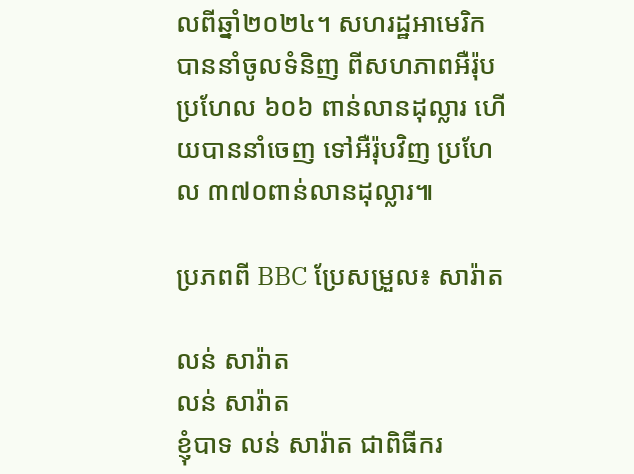លពីឆ្នាំ២០២៤។ សហរដ្ឋអាមេរិក បាននាំចូលទំនិញ ពីសហភាពអឺរ៉ុប ប្រហែល ៦០៦ ពាន់លានដុល្លារ ហើយបាននាំចេញ ទៅអឺរ៉ុបវិញ ប្រហែល ៣៧០ពាន់លានដុល្លារ៕

ប្រភពពី BBC ប្រែសម្រួល៖ សារ៉ាត

លន់ សារ៉ាត
លន់ សារ៉ាត
ខ្ញុំបាទ លន់ សារ៉ាត ជាពិធីករ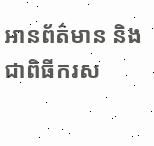អានព័ត៌មាន និងជាពិធីករស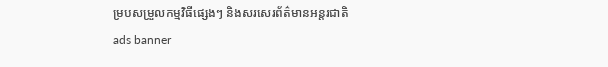ម្របសម្រួលកម្មវិធីផ្សេងៗ និងសរសេរព័ត៌មានអន្តរជាតិ
ads banner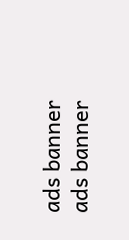ads banner
ads banner